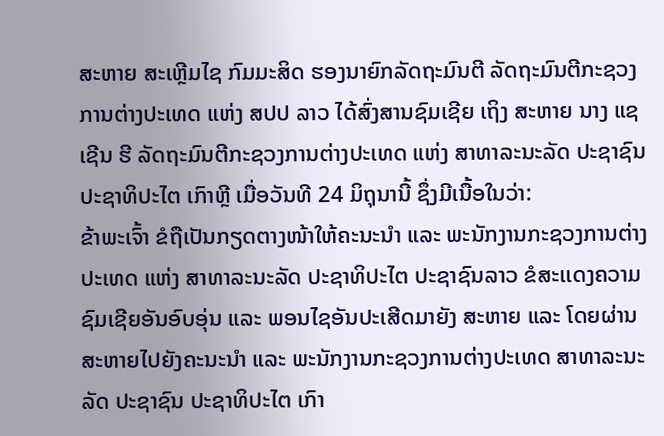ສະຫາຍ ສະເຫຼີມໄຊ ກົມມະສິດ ຮອງນາຍົກລັດຖະມົນຕີ ລັດຖະມົນຕີກະຊວງການຕ່າງປະເທດ ແຫ່ງ ສປປ ລາວ ໄດ້ສົ່ງສານຊົມເຊີຍ ເຖິງ ສະຫາຍ ນາງ ແຊ ເຊີນ ຮີ ລັດຖະມົນຕີກະຊວງການຕ່າງປະເທດ ແຫ່ງ ສາທາລະນະລັດ ປະຊາຊົນ ປະຊາທິປະໄຕ ເກົາຫຼີ ເມື່ອວັນທີ 24 ມິຖຸນານີ້ ຊຶ່ງມີເນື້ອໃນວ່າ:
ຂ້າພະເຈົ້າ ຂໍຖືເປັນກຽດຕາງໜ້າໃຫ້ຄະນະນຳ ແລະ ພະນັກງານກະຊວງການຕ່າງປະເທດ ແຫ່ງ ສາທາລະນະລັດ ປະຊາທິປະໄຕ ປະຊາຊົນລາວ ຂໍສະເເດງຄວາມຊົມເຊີຍອັນອົບອຸ່ນ ແລະ ພອນໄຊອັນປະເສີດມາຍັງ ສະຫາຍ ແລະ ໂດຍຜ່ານສະຫາຍໄປຍັງຄະນະນຳ ແລະ ພະນັກງານກະຊວງການຕ່າງປະເທດ ສາທາລະນະລັດ ປະຊາຊົນ ປະຊາທິປະໄຕ ເກົາ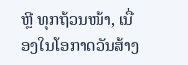ຫຼີ ທຸກຖ້ວນໜ້າ, ເນື່ອງໃນໂອກາດວັນສ້າງ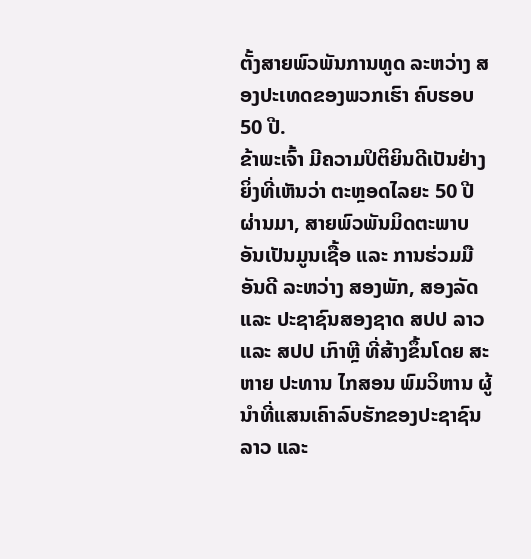ຕັ້ງສາຍພົວພັນການທູດ ລະຫວ່າງ ສອງປະເທດຂອງພວກເຮົາ ຄົບຮອບ 50 ປີ.
ຂ້າພະເຈົ້າ ມີຄວາມປິຕິຍິນດີເປັນຢ່າງຍິ່ງທີ່ເຫັນວ່າ ຕະຫຼອດໄລຍະ 50 ປີ ຜ່ານມາ, ສາຍພົວພັນມິດຕະພາບອັນເປັນມູນເຊື້ອ ແລະ ການຮ່ວມມືອັນດີ ລະຫວ່າງ ສອງພັກ, ສອງລັດ ແລະ ປະຊາຊົນສອງຊາດ ສປປ ລາວ ແລະ ສປປ ເກົາຫຼີ ທີ່ສ້າງຂຶ້ນໂດຍ ສະຫາຍ ປະທານ ໄກສອນ ພົມວິຫານ ຜູ້ນຳທີ່ແສນເຄົາລົບຮັກຂອງປະຊາຊົນລາວ ແລະ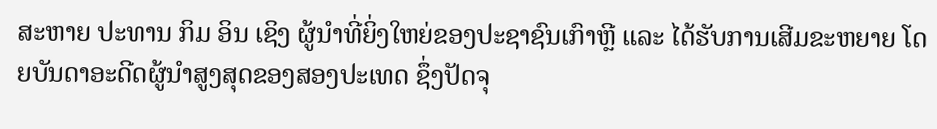ສະຫາຍ ປະທານ ກິມ ອິນ ເຊິງ ຜູ້ນໍາທີ່ຍິ່ງໃຫຍ່ຂອງປະຊາຊົນເກົາຫຼີ ແລະ ໄດ້ຮັບການເສີມຂະຫຍາຍ ໂດຍບັນດາອະດີດຜູ້ນຳສູງສຸດຂອງສອງປະເທດ ຊຶ່ງປັດຈຸ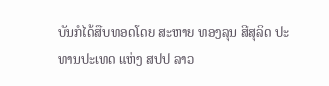ບັນກໍໄດ້ສືບທອດໂດຍ ສະຫາຍ ທອງລຸນ ສີສຸລິດ ປະທານປະເທດ ແຫ່ງ ສປປ ລາວ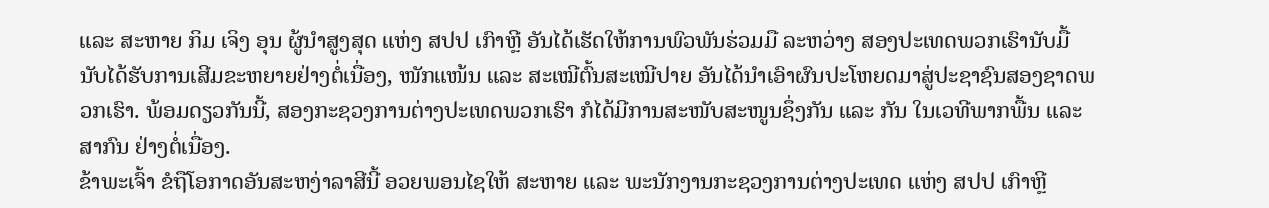ແລະ ສະຫາຍ ກິມ ເຈິງ ອຸນ ຜູ້ນຳສູງສຸດ ແຫ່ງ ສປປ ເກົາຫຼີ ອັນໄດ້ເຮັດໃຫ້ການພົວພັນຮ່ວມມື ລະຫວ່າງ ສອງປະເທດພວກເຮົານັບມື້ ນັບໄດ້ຮັບການເສີມຂະຫຍາຍຢ່າງຕໍ່ເນື່ອງ, ໜັກແໜ້ນ ແລະ ສະເໝີຕົ້ນສະເໝີປາຍ ອັນໄດ້ນຳເອົາຜົນປະໂຫຍດມາສູ່ປະຊາຊົນສອງຊາດພວກເຮົາ. ພ້ອມດຽວກັນນີ້, ສອງກະຊວງການຕ່າງປະເທດພວກເຮົາ ກໍໄດ້ມີການສະໜັບສະໜູນຊຶ່ງກັນ ແລະ ກັນ ໃນເວທີພາກພື້ນ ແລະ ສາກົນ ຢ່າງຕໍ່ເນື່ອງ.
ຂ້າພະເຈົ້າ ຂໍຖືໂອກາດອັນສະຫງ່າລາສີນີ້ ອວຍພອນໄຊໃຫ້ ສະຫາຍ ແລະ ພະນັກງານກະຊວງການຕ່າງປະເທດ ແຫ່ງ ສປປ ເກົາຫຼີ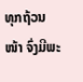ທຸກຖ້ວນໜ້າ ຈົ່ງມີພະ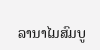ລານາໄມສົມບູ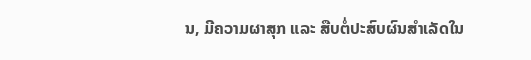ນ, ມີຄວາມຜາສຸກ ແລະ ສືບຕໍ່ປະສົບຜົນສຳເລັດໃນ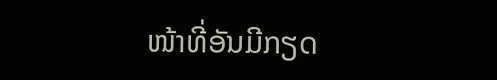ໜ້າທີ່ອັນມີກຽດ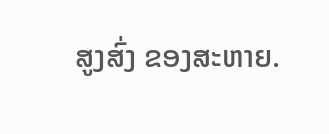ສູງສົ່ງ ຂອງສະຫາຍ.